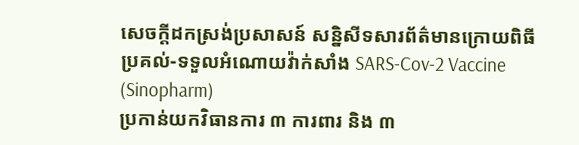សេចក្ដីដកស្រង់ប្រសាសន៍ សន្និសីទសារព័ត៌មានក្រោយពិធីប្រគល់-ទទួលអំណោយវ៉ាក់សាំង SARS-Cov-2 Vaccine (Sinopharm)
ប្រកាន់យកវិធានការ ៣ ការពារ និង ៣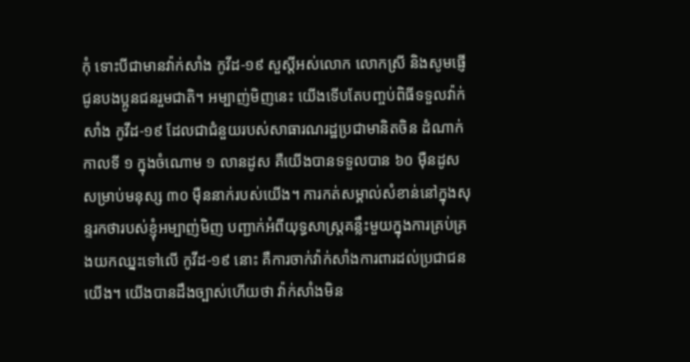កុំ ទោះបីជាមានវ៉ាក់សាំង កូវីដ-១៩ សួស្ដីអស់លោក លោកស្រី និងសូមផ្ញើជូនបងប្អូនជនរួមជាតិ។ អម្បាញ់មិញនេះ យើងទើបតែបញ្ចប់ពិធីទទួលវ៉ាក់សាំង កូវីដ-១៩ ដែលជាជំនួយរបស់សាធារណរដ្ឋប្រជាមានិតចិន ដំណាក់កាលទី ១ ក្នុងចំណោម ១ លានដូស គឺយើងបានទទួលបាន ៦០ ម៉ឺនដូស សម្រាប់មនុស្ស ៣០ ម៉ឺននាក់របស់យើង។ ការកត់សម្គាល់សំខាន់នៅក្នុងសុន្ទរកថារបស់ខ្ញុំអម្បាញ់មិញ បញ្ជាក់អំពីយុទ្ធសាស្រ្តគន្លឹះមួយក្នុងការគ្រប់គ្រងយកឈ្នះទៅលើ កូវីដ-១៩ នោះ គឺការចាក់វ៉ាក់សាំងការពារដល់ប្រជាជនយើង។ យើងបានដឹងច្បាស់ហើយថា វ៉ាក់សាំងមិន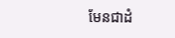មែនជាដំ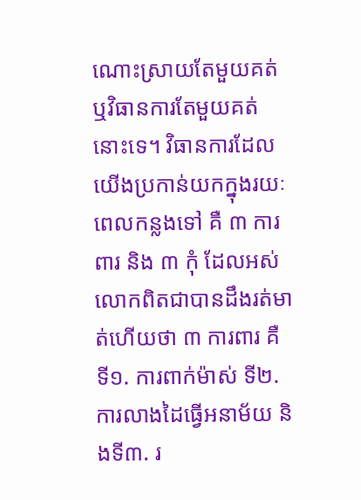ណោះស្រាយតែមួយគត់ ឬវិធានការតែមួយគត់នោះទេ។ វិធានការដែលយើងប្រកាន់យកក្នុងរយៈពេលកន្លងទៅ គឺ ៣ ការពារ និង ៣ កុំ ដែលអស់លោកពិតជាបានដឹងរត់មាត់ហើយថា ៣ ការពារ គឺ ទី១. ការពាក់ម៉ាស់ ទី២. ការលាងដៃធ្វើអនាម័យ និងទី៣. រ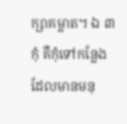ក្សាគម្លាត។ ឯ ៣ កុំ គឺកុំទៅកន្លែងដែលមានមនុ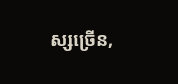ស្សច្រើន,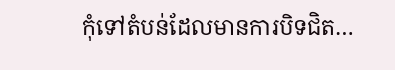កុំទៅតំបន់ដែលមានការបិទជិត…